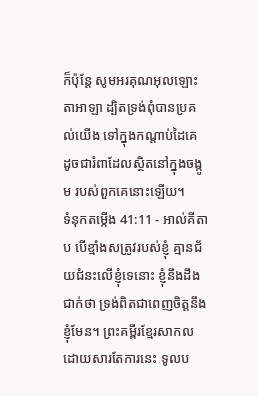ក៏ប៉ុន្តែ សូមអរគុណអុលឡោះតាអាឡា ដ្បិតទ្រង់ពុំបានប្រគល់យើង ទៅក្នុងកណ្ដាប់ដៃគេ ដូចជារំពាដែលស្ថិតនៅក្នុងចង្កូម របស់ពួកគេនោះឡើយ។
ទំនុកតម្កើង 41:11 - អាល់គីតាប បើខ្មាំងសត្រូវរបស់ខ្ញុំ គ្មានជ័យជំនះលើខ្ញុំទេនោះ ខ្ញុំនឹងដឹងជាក់ថា ទ្រង់ពិតជាពេញចិត្តនឹងខ្ញុំមែន។ ព្រះគម្ពីរខ្មែរសាកល ដោយសារតែការនេះ ទូលប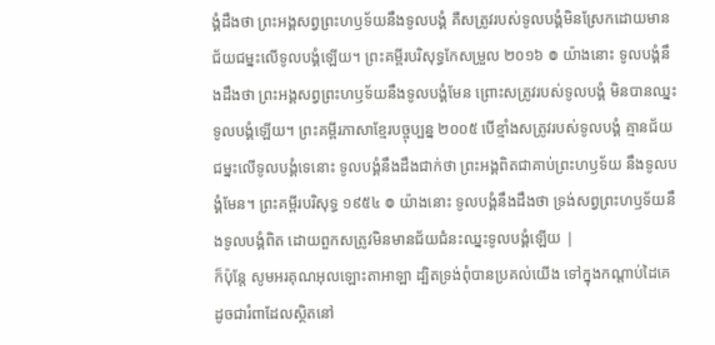ង្គំដឹងថា ព្រះអង្គសព្វព្រះហឫទ័យនឹងទូលបង្គំ គឺសត្រូវរបស់ទូលបង្គំមិនស្រែកដោយមានជ័យជម្នះលើទូលបង្គំឡើយ។ ព្រះគម្ពីរបរិសុទ្ធកែសម្រួល ២០១៦ ៙ យ៉ាងនោះ ទូលបង្គំនឹងដឹងថា ព្រះអង្គសព្វព្រះហឫទ័យនឹងទូលបង្គំមែន ព្រោះសត្រូវរបស់ទូលបង្គំ មិនបានឈ្នះទូលបង្គំឡើយ។ ព្រះគម្ពីរភាសាខ្មែរបច្ចុប្បន្ន ២០០៥ បើខ្មាំងសត្រូវរបស់ទូលបង្គំ គ្មានជ័យជម្នះលើទូលបង្គំទេនោះ ទូលបង្គំនឹងដឹងជាក់ថា ព្រះអង្គពិតជាគាប់ព្រះហឫទ័យ នឹងទូលបង្គំមែន។ ព្រះគម្ពីរបរិសុទ្ធ ១៩៥៤ ៙ យ៉ាងនោះ ទូលបង្គំនឹងដឹងថា ទ្រង់សព្វព្រះហឫទ័យនឹងទូលបង្គំពិត ដោយពួកសត្រូវមិនមានជ័យជំនះឈ្នះទូលបង្គំឡើយ |
ក៏ប៉ុន្តែ សូមអរគុណអុលឡោះតាអាឡា ដ្បិតទ្រង់ពុំបានប្រគល់យើង ទៅក្នុងកណ្ដាប់ដៃគេ ដូចជារំពាដែលស្ថិតនៅ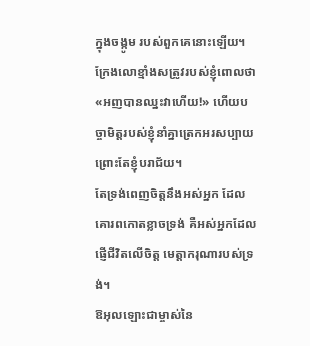ក្នុងចង្កូម របស់ពួកគេនោះឡើយ។
ក្រែងលោខ្មាំងសត្រូវរបស់ខ្ញុំពោលថា «អញបានឈ្នះវាហើយ!» ហើយបច្ចាមិត្តរបស់ខ្ញុំនាំគ្នាត្រេកអរសប្បាយ ព្រោះតែខ្ញុំបរាជ័យ។
តែទ្រង់ពេញចិត្តនឹងអស់អ្នក ដែលគោរពកោតខ្លាចទ្រង់ គឺអស់អ្នកដែលផ្ញើជីវិតលើចិត្ត មេត្តាករុណារបស់ទ្រង់។
ឱអុលឡោះជាម្ចាស់នៃ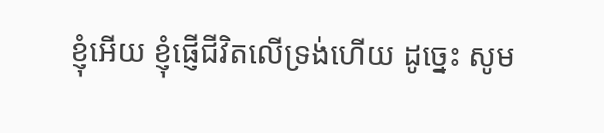ខ្ញុំអើយ ខ្ញុំផ្ញើជីវិតលើទ្រង់ហើយ ដូច្នេះ សូម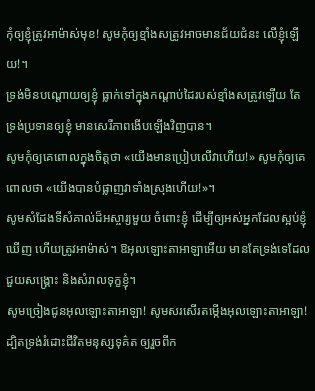កុំឲ្យខ្ញុំត្រូវអាម៉ាស់មុខ! សូមកុំឲ្យខ្មាំងសត្រូវអាចមានជ័យជំនះ លើខ្ញុំឡើយ!។
ទ្រង់មិនបណ្តោយឲ្យខ្ញុំ ធ្លាក់ទៅក្នុងកណ្ដាប់ដៃរបស់ខ្មាំងសត្រូវឡើយ តែទ្រង់ប្រទានឲ្យខ្ញុំ មានសេរីភាពងើបឡើងវិញបាន។
សូមកុំឲ្យគេពោលក្នុងចិត្តថា «យើងមានប្រៀបលើវាហើយ!» សូមកុំឲ្យគេពោលថា «យើងបានបំផ្លាញវាទាំងស្រុងហើយ!»។
សូមសំដែងទីសំគាល់ដ៏អស្ចារ្យមួយ ចំពោះខ្ញុំ ដើម្បីឲ្យអស់អ្នកដែលស្អប់ខ្ញុំ ឃើញ ហើយត្រូវអាម៉ាស់។ ឱអុលឡោះតាអាឡាអើយ មានតែទ្រង់ទេដែលជួយសង្គ្រោះ និងសំរាលទុក្ខខ្ញុំ។
សូមច្រៀងជូនអុលឡោះតាអាឡា! សូមសរសើរតម្កើងអុលឡោះតាអាឡា! ដ្បិតទ្រង់រំដោះជីវិតមនុស្សទុគ៌ត ឲ្យរួចពីក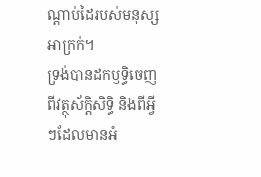ណ្ដាប់ដៃរបស់មនុស្សអាក្រក់។
ទ្រង់បានដកឫទ្ធិចេញពីវត្ថុស័ក្តិសិទ្ធិ និងពីអ្វីៗដែលមានអំ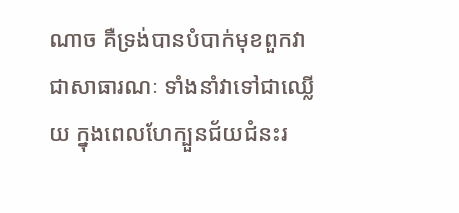ណាច គឺទ្រង់បានបំបាក់មុខពួកវាជាសាធារណៈ ទាំងនាំវាទៅជាឈ្លើយ ក្នុងពេលហែក្បួនជ័យជំនះរ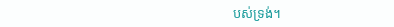បស់ទ្រង់។